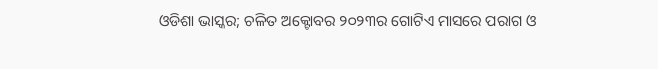ଓଡିଶା ଭାସ୍କର; ଚଳିତ ଅକ୍ଟୋବର ୨୦୨୩ର ଗୋଟିଏ ମାସରେ ପରାଗ ଓ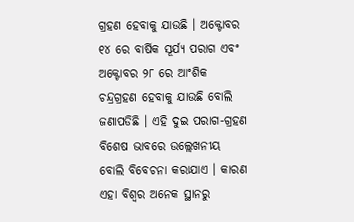ଗ୍ରହଣ ହେବାକୁ ଯାଉଛି । ଅକ୍ଟୋବର ୧୪ ରେ ବାର୍ଷିକ ସୂର୍ଯ୍ୟ ପରାଗ ଏବଂ ଅକ୍ଟୋବର ୨୮ ରେ ଆଂଶିକ ଚନ୍ଦ୍ରଗ୍ରହଣ ହେବାକୁ ଯାଉଛି ବୋଲି ଜଣାପଡିଛି । ଏହି ଦୁଇ ପରାଗ-ଗ୍ରହଣ ବିଶେଷ ଭାବରେ ଉଲ୍ଲେଖନୀୟ ବୋଲି ବିବେଚନା କରାଯାଏ । କାରଣ ଏହା ବିଶ୍ୱର ଅନେକ ସ୍ଥାନରୁ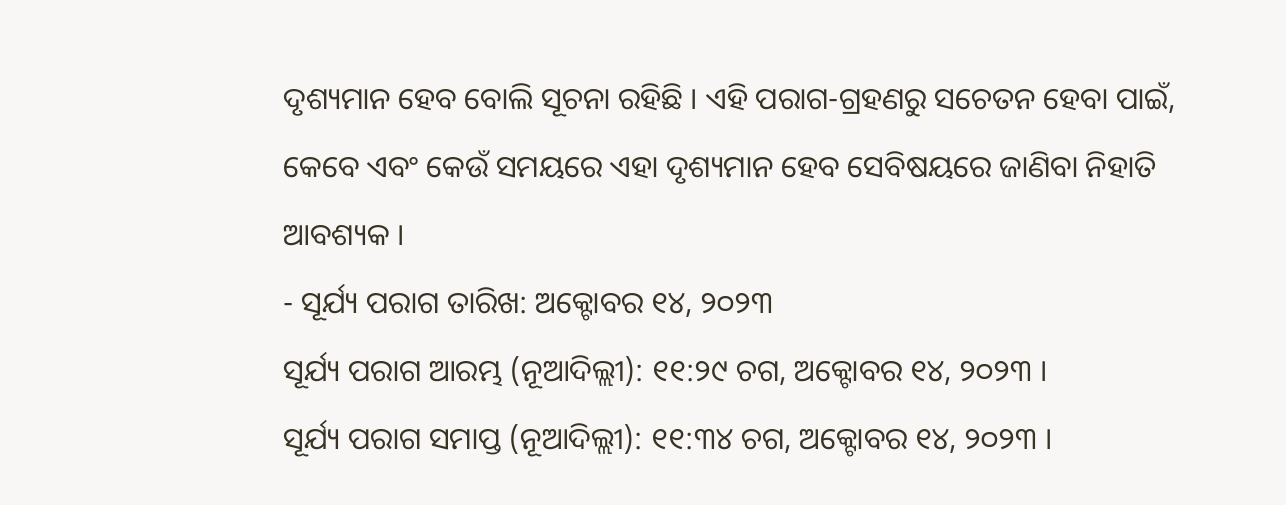ଦୃଶ୍ୟମାନ ହେବ ବୋଲି ସୂଚନା ରହିଛି । ଏହି ପରାଗ-ଗ୍ରହଣରୁ ସଚେତନ ହେବା ପାଇଁ, କେବେ ଏବଂ କେଉଁ ସମୟରେ ଏହା ଦୃଶ୍ୟମାନ ହେବ ସେବିଷୟରେ ଜାଣିବା ନିହାତି ଆବଶ୍ୟକ ।
- ସୂର୍ଯ୍ୟ ପରାଗ ତାରିଖ: ଅକ୍ଟୋବର ୧୪, ୨୦୨୩
ସୂର୍ଯ୍ୟ ପରାଗ ଆରମ୍ଭ (ନୂଆଦିଲ୍ଲୀ): ୧୧:୨୯ ଚଗ, ଅକ୍ଟୋବର ୧୪, ୨୦୨୩ ।
ସୂର୍ଯ୍ୟ ପରାଗ ସମାପ୍ତ (ନୂଆଦିଲ୍ଲୀ): ୧୧:୩୪ ଚଗ, ଅକ୍ଟୋବର ୧୪, ୨୦୨୩ ।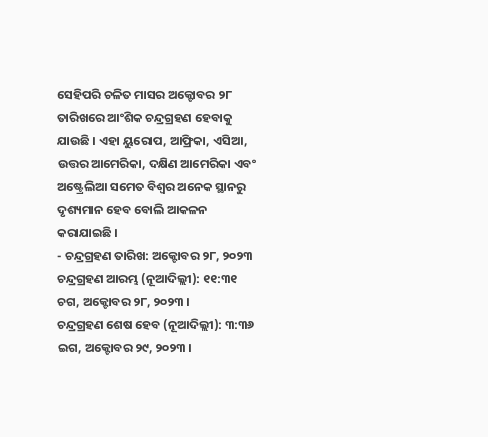ସେହିପରି ଚଳିତ ମାସର ଅକ୍ଟୋବର ୨୮ ତାରିଖରେ ଆଂଶିକ ଚନ୍ଦ୍ରଗ୍ରହଣ ହେବାକୁ ଯାଉଛି । ଏହା ୟୁରୋପ, ଆଫ୍ରିକା, ଏସିଆ, ଉତ୍ତର ଆମେରିକା, ଦକ୍ଷିଣ ଆମେରିକା ଏବଂ ଅଷ୍ଟ୍ରେଲିଆ ସମେତ ବିଶ୍ୱର ଅନେକ ସ୍ଥାନରୁ ଦୃଶ୍ୟମାନ ହେବ ବୋଲି ଆକଳନ କରାଯାଇଛି ।
- ଚନ୍ଦ୍ରଗ୍ରହଣ ତାରିଖ: ଅକ୍ଟୋବର ୨୮, ୨୦୨୩
ଚନ୍ଦ୍ରଗ୍ରହଣ ଆରମ୍ଭ (ନୂଆଦିଲ୍ଲୀ): ୧୧:୩୧ ଚଗ, ଅକ୍ଟୋବର ୨୮, ୨୦୨୩ ।
ଚନ୍ଦ୍ରଗ୍ରହଣ ଶେଷ ହେବ (ନୂଆଦିଲ୍ଲୀ): ୩:୩୬ ଇଗ, ଅକ୍ଟୋବର ୨୯, ୨୦୨୩ ।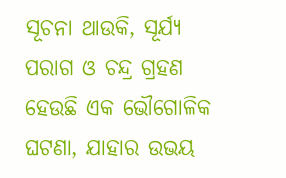ସୂଚନା ଥାଉକି, ସୂର୍ଯ୍ୟ ପରାଗ ଓ ଚନ୍ଦ୍ର ଗ୍ରହଣ ହେଉଛି ଏକ ଭୌଗୋଳିକ ଘଟଣା, ଯାହାର ଉଭୟ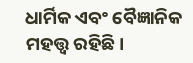ଧାର୍ମିକ ଏବଂ ବୈଜ୍ଞାନିକ ମହତ୍ତ୍ୱ ରହିଛି।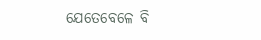ଯେତେବେଳେ ବି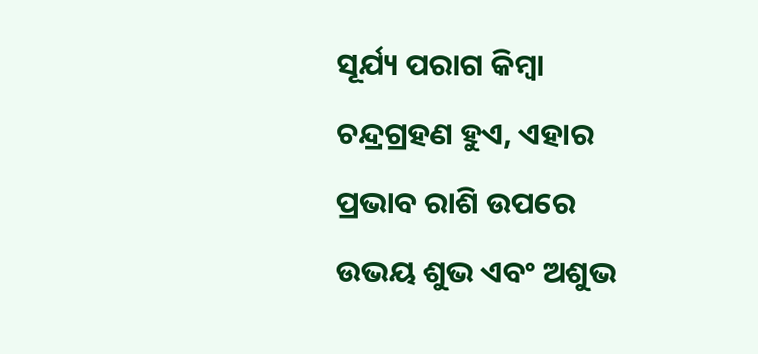ସୂର୍ଯ୍ୟ ପରାଗ କିମ୍ବା ଚନ୍ଦ୍ରଗ୍ରହଣ ହୁଏ, ଏହାର ପ୍ରଭାବ ରାଶି ଉପରେ ଉଭୟ ଶୁଭ ଏବଂ ଅଶୁଭ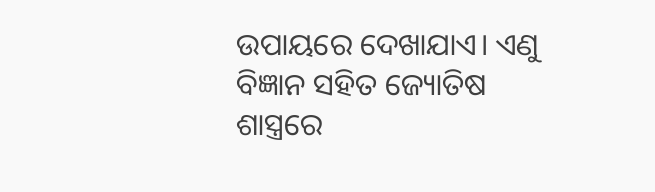ଉପାୟରେ ଦେଖାଯାଏ। ଏଣୁ ବିଜ୍ଞାନ ସହିତ ଜ୍ୟୋତିଷ ଶାସ୍ତ୍ରରେ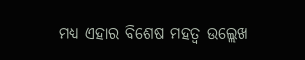ମଧ୍ୟ ଏହାର ବିଶେଷ ମହତ୍ୱ ଉଲ୍ଲେଖ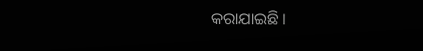କରାଯାଇଛି ।